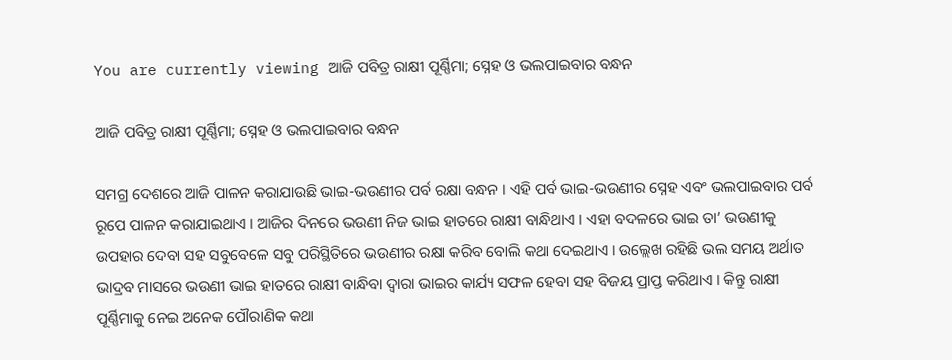You are currently viewing ଆଜି ପବିତ୍ର ରାକ୍ଷୀ ପୂର୍ଣ୍ଣିମା; ସ୍ନେହ ଓ ଭଲପାଇବାର ବନ୍ଧନ

ଆଜି ପବିତ୍ର ରାକ୍ଷୀ ପୂର୍ଣ୍ଣିମା; ସ୍ନେହ ଓ ଭଲପାଇବାର ବନ୍ଧନ

ସମଗ୍ର ଦେଶରେ ଆଜି ପାଳନ କରାଯାଉଛି ଭାଇ-ଭଉଣୀର ପର୍ବ ରକ୍ଷା ବନ୍ଧନ । ଏହି ପର୍ବ ଭାଇ-ଭଉଣୀର ସ୍ନେହ ଏବଂ ଭଲପାଇବାର ପର୍ବ ରୂପେ ପାଳନ କରାଯାଇଥାଏ । ଆଜିର ଦିନରେ ଭଉଣୀ ନିଜ ଭାଇ ହାତରେ ରାକ୍ଷୀ ବାନ୍ଧିଥାଏ । ଏହା ବଦଳରେ ଭାଇ ତା’ ଭଉଣୀକୁ ଉପହାର ଦେବା ସହ ସବୁବେଳେ ସବୁ ପରିସ୍ଥିତିରେ ଭଉଣୀର ରକ୍ଷା କରିବ ବୋଲି କଥା ଦେଇଥାଏ । ଉଲ୍ଲେଖ ରହିଛି ଭଲ ସମୟ ଅର୍ଥାତ ଭାଦ୍ରବ ମାସରେ ଭଉଣୀ ଭାଇ ହାତରେ ରାକ୍ଷୀ ବାନ୍ଧିବା ଦ୍ୱାରା ଭାଇର କାର୍ଯ୍ୟ ସଫଳ ହେବା ସହ ବିଜୟ ପ୍ରାପ୍ତ କରିଥାଏ । କିନ୍ତୁ ରାକ୍ଷୀ ପୂର୍ଣ୍ଣିମାକୁ ନେଇ ଅନେକ ପୌରାଣିକ କଥା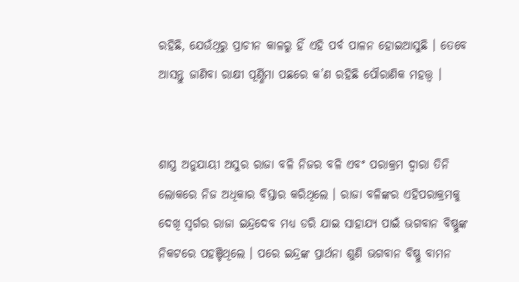ରହିଛି, ଯେଉଁଥିରୁ ପ୍ରାଚୀନ କାଳରୁ ହିଁ ଏହି ପର୍ବ ପାଳନ ହୋଇଆସୁଛି । ତେବେ ଆସନ୍ତୁ ଜାଣିବା ରାକ୍ଷୀ ପୂର୍ଣ୍ଣିମା ପଛରେ କ’ଣ ରହିଛି ପୌରାଣିକ ମହତ୍ତ୍ୱ ।


ଶାସ୍ତ୍ର ଅନୁଯାୟୀ ଅସୁର ରାଜା ବଳି ନିଜର ବଳି ଏବଂ ପରାକ୍ରମ ଦ୍ୱାରା ତିନି ଲୋକରେ ନିଜ ଅଧିକାର ବିସ୍ତାର କରିଥିଲେ । ରାଜା ବଳିଙ୍କର ଏହିପରାକ୍ରମକୁ ଦେଖି ସ୍ୱର୍ଗର ରାଜା ଇନ୍ଦ୍ରଦେବ ମଧ୍ୟ ଡରି ଯାଇ ସାହାଯ୍ୟ ପାଇଁ ଭଗବାନ ବିଷ୍ଣୁଙ୍କ ନିକଟରେ ପହଞ୍ଚିଥିଲେ । ପରେ ଇନ୍ଦ୍ରଙ୍କ ପ୍ରାର୍ଥନା ଶୁଣି ଭଗବାନ ବିଷ୍ଣୁ ବାମନ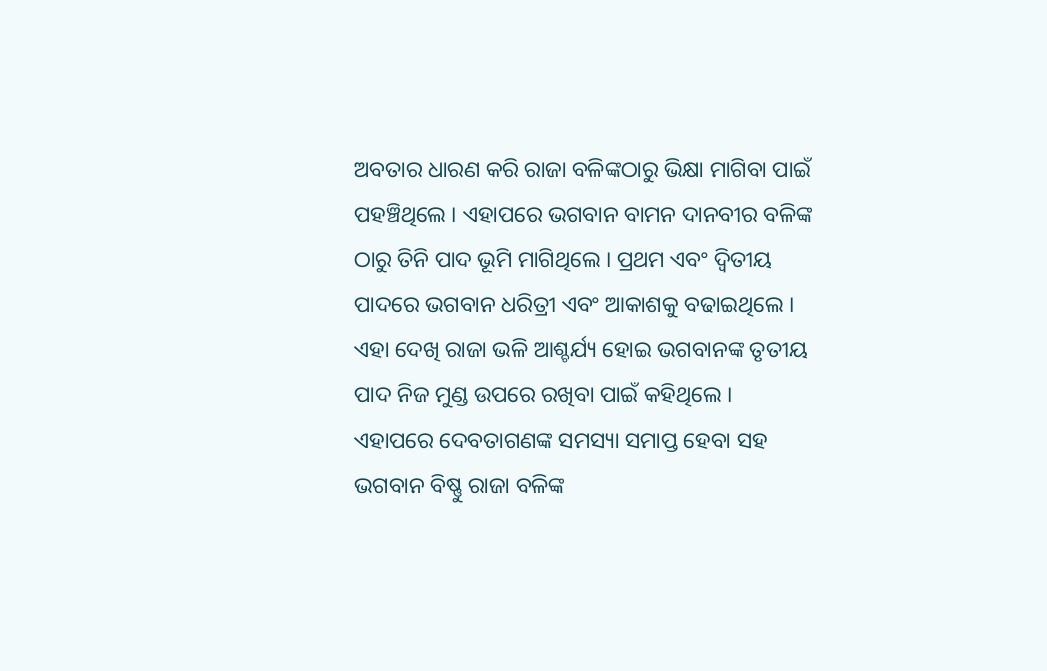ଅବତାର ଧାରଣ କରି ରାଜା ବଳିଙ୍କଠାରୁ ଭିକ୍ଷା ମାଗିବା ପାଇଁ ପହଞ୍ଚିଥିଲେ । ଏହାପରେ ଭଗବାନ ବାମନ ଦାନବୀର ବଳିଙ୍କ ଠାରୁ ତିନି ପାଦ ଭୂମି ମାଗିଥିଲେ । ପ୍ରଥମ ଏବଂ ଦ୍ୱିତୀୟ ପାଦରେ ଭଗବାନ ଧରିତ୍ରୀ ଏବଂ ଆକାଶକୁ ବଢାଇଥିଲେ । ଏହା ଦେଖି ରାଜା ଭଳି ଆଶ୍ଚର୍ଯ୍ୟ ହୋଇ ଭଗବାନଙ୍କ ତୃତୀୟ ପାଦ ନିଜ ମୁଣ୍ଡ ଉପରେ ରଖିବା ପାଇଁ କହିଥିଲେ । ଏହାପରେ ଦେବତାଗଣଙ୍କ ସମସ୍ୟା ସମାପ୍ତ ହେବା ସହ ଭଗବାନ ବିଷ୍ଣୁ ରାଜା ବଳିଙ୍କ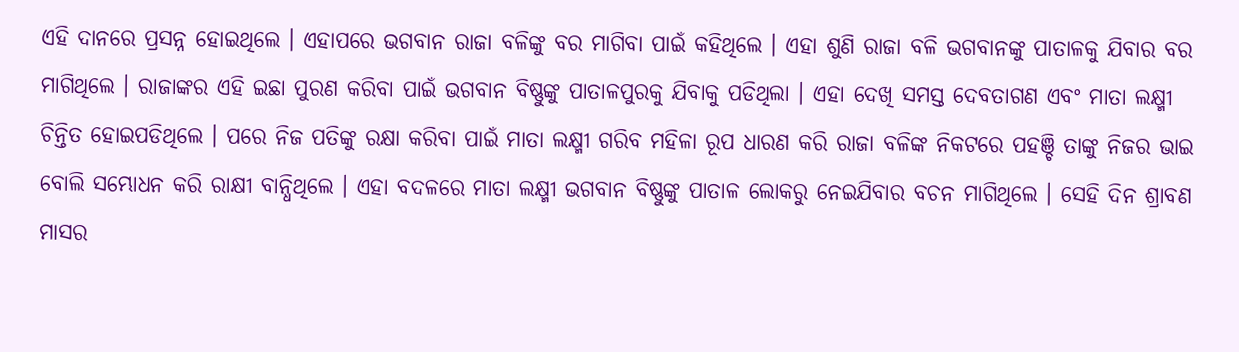ଏହି ଦାନରେ ପ୍ରସନ୍ନ ହୋଇଥିଲେ । ଏହାପରେ ଭଗବାନ ରାଜା ବଳିଙ୍କୁ ବର ମାଗିବା ପାଇଁ କହିଥିଲେ । ଏହା ଶୁଣି ରାଜା ବଳି ଭଗବାନଙ୍କୁ ପାତାଳକୁ ଯିବାର ବର ମାଗିଥିଲେ । ରାଜାଙ୍କର ଏହି ଇଛା ପୁରଣ କରିବା ପାଇଁ ଭଗବାନ ବିଷ୍ଣୁଙ୍କୁ ପାତାଳପୁରକୁ ଯିବାକୁ ପଡିଥିଲା । ଏହା ଦେଖି ସମସ୍ତ ଦେବତାଗଣ ଏବଂ ମାତା ଲକ୍ଷ୍ମୀ ଚିନ୍ତିତ ହୋଇପଡିଥିଲେ । ପରେ ନିଜ ପତିଙ୍କୁ ରକ୍ଷା କରିବା ପାଇଁ ମାତା ଲକ୍ଷ୍ମୀ ଗରିବ ମହିଳା ରୂପ ଧାରଣ କରି ରାଜା ବଳିଙ୍କ ନିକଟରେ ପହଞ୍ଚି ତାଙ୍କୁ ନିଜର ଭାଇ ବୋଲି ସମ୍ଭୋଧନ କରି ରାକ୍ଷୀ ବାନ୍ଧିଥିଲେ । ଏହା ବଦଳରେ ମାତା ଲକ୍ଷ୍ମୀ ଭଗବାନ ବିଷ୍ଣୁଙ୍କୁ ପାତାଳ ଲୋକରୁ ନେଇଯିବାର ବଚନ ମାଗିଥିଲେ । ସେହି ଦିନ ଶ୍ରାବଣ ମାସର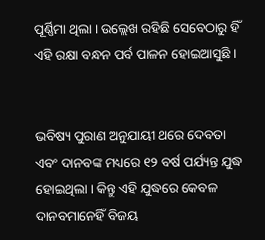ପୂର୍ଣ୍ଣିମା ଥିଲା । ଉଲ୍ଲେଖ ରହିଛି ସେବେଠାରୁ ହିଁ ଏହି ରକ୍ଷା ବନ୍ଧନ ପର୍ବ ପାଳନ ହୋଇଆସୁଛି ।


ଭବିଷ୍ୟ ପୁରାଣ ଅନୁଯାୟୀ ଥରେ ଦେବତା ଏବଂ ଦାନବଙ୍କ ମଧ୍ୟରେ ୧୨ ବର୍ଷ ପର୍ଯ୍ୟନ୍ତ ଯୁଦ୍ଧ ହୋଇଥିଲା । କିନ୍ତୁ ଏହି ଯୁଦ୍ଧରେ କେବଳ ଦାନବମାନେହିଁ ବିଜୟ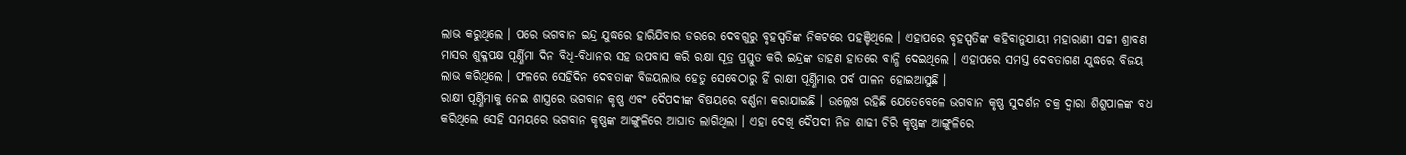ଲାଭ କରୁଥିଲେ । ପରେ ଭଗବାନ ଇନ୍ଦ୍ର ଯୁଦ୍ଧରେ ହାରିଯିବାର ଡରରେ ଦେବଗୁରୁ ବୃହସ୍ପତିଙ୍କ ନିକଟରେ ପହଞ୍ଚିଥିଲେ । ଏହାପରେ ବୃହସ୍ପତିଙ୍କ କହିବାନୁଯାୟୀ ମହାରାଣୀ ସଚ୍ଚୀ ଶ୍ରାବଣ ମାସର ଶୁକ୍ଳପକ୍ଷ ପୂର୍ଣ୍ଣିମା ଦିନ ବିଧି-ବିଧାନର ସହ ଉପବାସ କରି ରକ୍ଷା ସୂତ୍ର ପ୍ରସ୍ତୁତ କରି ଇନ୍ଦ୍ରଙ୍କ ଡାହଣ ହାତରେ ବାନ୍ଧି ଦେଇଥିଲେ । ଏହାପରେ ସମସ୍ତ ଦେବତାଗଣ ଯୁଦ୍ଧରେ ବିଜୟ ଲାଭ କରିଥିଲେ । ଫଳରେ ସେହିଦିନ ଦେବତାଙ୍କ ବିଜୟଲାଭ ହେତୁ ସେବେଠାରୁ ହିଁ ରାକ୍ଷୀ ପୂର୍ଣ୍ଣିମାର ପର୍ବ ପାଳନ ହୋଇଆସୁଛି ।
ରାକ୍ଷୀ ପୂର୍ଣ୍ଣିମାକୁ ନେଇ ଶାସ୍ତ୍ରରେ ଭଗବାନ କୃଷ୍ଣ ଏବଂ ଦୈପଦୀଙ୍କ ବିଷୟରେ ବର୍ଣ୍ଣନା କରାଯାଇଛି । ଉଲ୍ଲେଖ ରହିଛି ଯେତେବେଳେ ଭଗବାନ କୃଷ୍ଣ ସୁଦର୍ଶନ ଚକ୍ର ଦ୍ୱାରା ଶିଶୁପାଳଙ୍କ ବଧ କରିଥିଲେ ସେହି ସମୟରେ ଭଗବାନ କୃଷ୍ଣଙ୍କ ଆଙ୍ଗୁଳିରେ ଆଘାତ ଲାଗିଥିଲା । ଏହା ଦେଖି ଦୈପଦୀ ନିଜ ଶାଢୀ ଚିରି କୃଷ୍ଣଙ୍କ ଆଙ୍ଗୁଳିରେ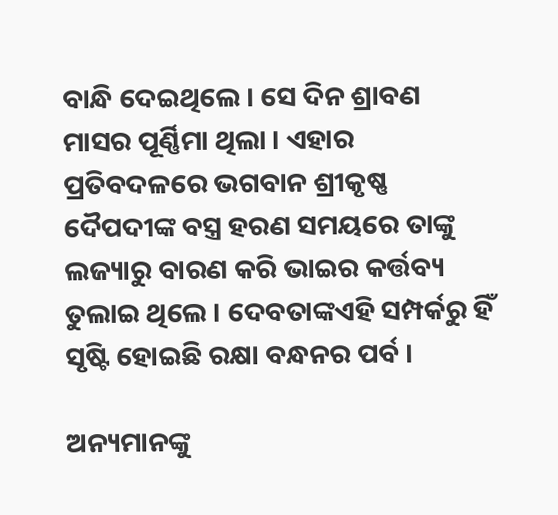ବାନ୍ଧି ଦେଇଥିଲେ । ସେ ଦିନ ଶ୍ରାବଣ ମାସର ପୂର୍ଣ୍ଣିମା ଥିଲା । ଏହାର ପ୍ରତିବଦଳରେ ଭଗବାନ ଶ୍ରୀକୃଷ୍ଣ ଦୈପଦୀଙ୍କ ବସ୍ତ୍ର ହରଣ ସମୟରେ ତାଙ୍କୁ ଲଜ୍ୟାରୁ ବାରଣ କରି ଭାଇର କର୍ତ୍ତବ୍ୟ ତୁଲାଇ ଥିଲେ । ଦେବତାଙ୍କଏହି ସମ୍ପର୍କରୁ ହିଁ ସୃଷ୍ଟି ହୋଇଛି ରକ୍ଷା ବନ୍ଧନର ପର୍ବ ।

ଅନ୍ୟମାନଙ୍କୁ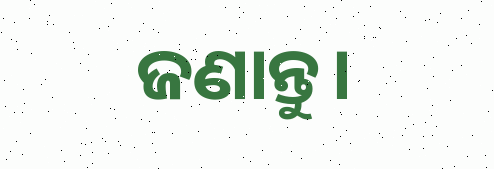ଜଣାନ୍ତୁ।